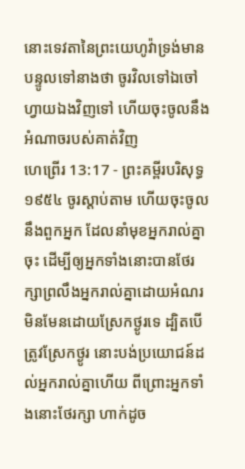នោះទេវតានៃព្រះយេហូវ៉ាទ្រង់មានបន្ទូលទៅនាងថា ចូរវិលទៅឯចៅហ្វាយឯងវិញទៅ ហើយចុះចូលនឹងអំណាចរបស់គាត់វិញ
ហេព្រើរ 13:17 - ព្រះគម្ពីរបរិសុទ្ធ ១៩៥៤ ចូរស្តាប់តាម ហើយចុះចូលនឹងពួកអ្នក ដែលនាំមុខអ្នករាល់គ្នាចុះ ដើម្បីឲ្យអ្នកទាំងនោះបានថែរក្សាព្រលឹងអ្នករាល់គ្នាដោយអំណរ មិនមែនដោយស្រែកថ្ងូរទេ ដ្បិតបើត្រូវស្រែកថ្ងូរ នោះបង់ប្រយោជន៍ដល់អ្នករាល់គ្នាហើយ ពីព្រោះអ្នកទាំងនោះថែរក្សា ហាក់ដូច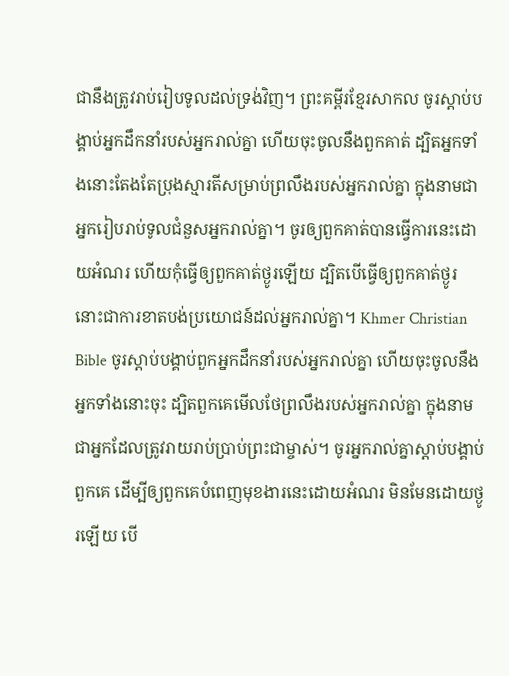ជានឹងត្រូវរាប់រៀបទូលដល់ទ្រង់វិញ។ ព្រះគម្ពីរខ្មែរសាកល ចូរស្ដាប់បង្គាប់អ្នកដឹកនាំរបស់អ្នករាល់គ្នា ហើយចុះចូលនឹងពួកគាត់ ដ្បិតអ្នកទាំងនោះតែងតែប្រុងស្មារតីសម្រាប់ព្រលឹងរបស់អ្នករាល់គ្នា ក្នុងនាមជាអ្នករៀបរាប់ទូលជំនួសអ្នករាល់គ្នា។ ចូរឲ្យពួកគាត់បានធ្វើការនេះដោយអំណរ ហើយកុំធ្វើឲ្យពួកគាត់ថ្ងូរឡើយ ដ្បិតបើធ្វើឲ្យពួកគាត់ថ្ងូរ នោះជាការខាតបង់ប្រយោជន៍ដល់អ្នករាល់គ្នា។ Khmer Christian Bible ចូរស្ដាប់បង្គាប់ពួកអ្នកដឹកនាំរបស់អ្នករាល់គ្នា ហើយចុះចូលនឹងអ្នកទាំងនោះចុះ ដ្បិតពួកគេមើលថែព្រលឹងរបស់អ្នករាល់គ្នា ក្នុងនាមជាអ្នកដែលត្រូវរាយរាប់ប្រាប់ព្រះជាម្ចាស់។ ចូរអ្នករាល់គ្នាស្ដាប់បង្គាប់ពួកគេ ដើម្បីឲ្យពួកគេបំពេញមុខងារនេះដោយអំណរ មិនមែនដោយថ្ងូរឡើយ បើ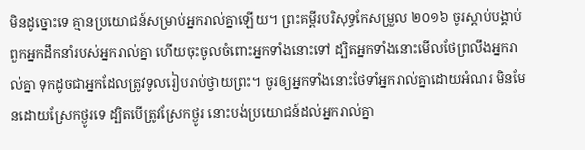មិនដូច្នោះទេ គ្មានប្រយោជន៍សម្រាប់អ្នករាល់គ្នាឡើយ។ ព្រះគម្ពីរបរិសុទ្ធកែសម្រួល ២០១៦ ចូរស្តាប់បង្គាប់ពួកអ្នកដឹកនាំរបស់អ្នករាល់គ្នា ហើយចុះចូលចំពោះអ្នកទាំងនោះទៅ ដ្បិតអ្នកទាំងនោះមើលថែព្រលឹងអ្នករាល់គ្នា ទុកដូចជាអ្នកដែលត្រូវទូលរៀបរាប់ថ្វាយព្រះ។ ចូរឲ្យអ្នកទាំងនោះថែទាំអ្នករាល់គ្នាដោយអំណរ មិនមែនដោយស្រែកថ្ងូរទេ ដ្បិតបើត្រូវស្រែកថ្ងូរ នោះបង់ប្រយោជន៍ដល់អ្នករាល់គ្នា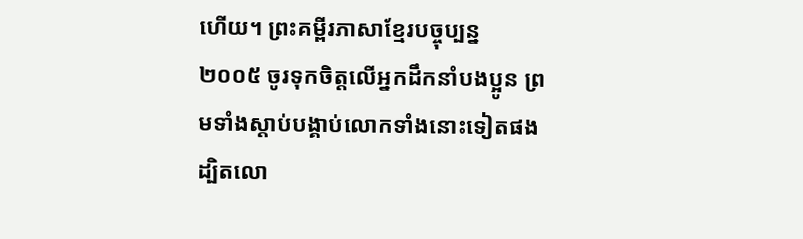ហើយ។ ព្រះគម្ពីរភាសាខ្មែរបច្ចុប្បន្ន ២០០៥ ចូរទុកចិត្តលើអ្នកដឹកនាំបងប្អូន ព្រមទាំងស្ដាប់បង្គាប់លោកទាំងនោះទៀតផង ដ្បិតលោ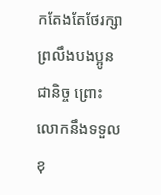កតែងតែថែរក្សាព្រលឹងបងប្អូនជានិច្ច ព្រោះលោកនឹងទទួលខុ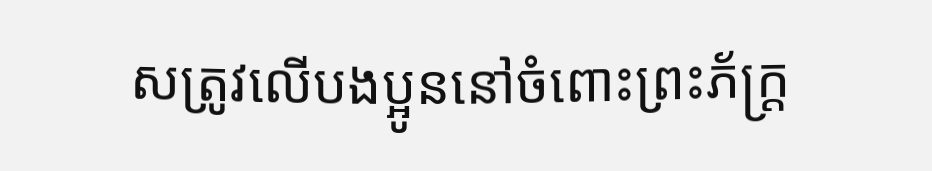សត្រូវលើបងប្អូននៅចំពោះព្រះភ័ក្ត្រ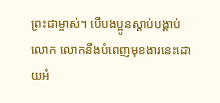ព្រះជាម្ចាស់។ បើបងប្អូនស្ដាប់បង្គាប់លោក លោកនឹងបំពេញមុខងារនេះដោយអំ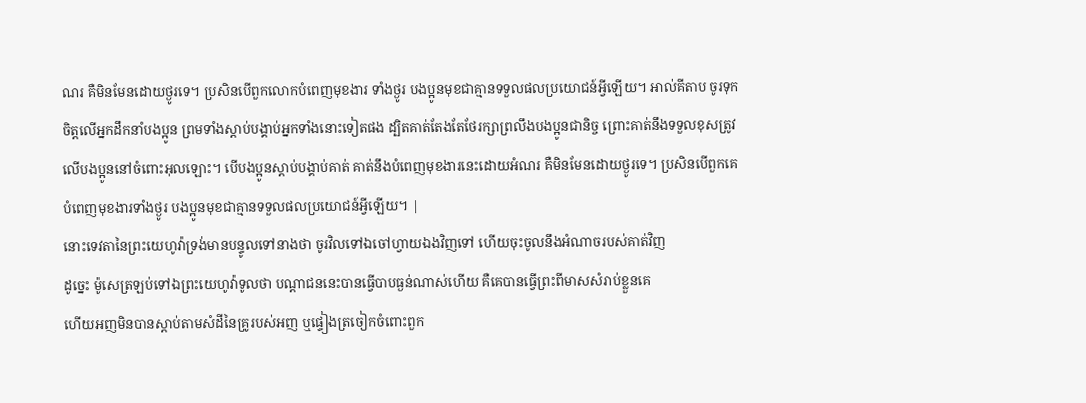ណរ គឺមិនមែនដោយថ្ងូរទេ។ ប្រសិនបើពួកលោកបំពេញមុខងារ ទាំងថ្ងូរ បងប្អូនមុខជាគ្មានទទួលផលប្រយោជន៍អ្វីឡើយ។ អាល់គីតាប ចូរទុកចិត្ដលើអ្នកដឹកនាំបងប្អូន ព្រមទាំងស្ដាប់បង្គាប់អ្នកទាំងនោះទៀតផង ដ្បិតគាត់តែងតែថែរក្សាព្រលឹងបងប្អូនជានិច្ច ព្រោះគាត់នឹងទទួលខុសត្រូវលើបងប្អូននៅចំពោះអុលឡោះ។ បើបងប្អូនស្ដាប់បង្គាប់គាត់ គាត់នឹងបំពេញមុខងារនេះដោយអំណរ គឺមិនមែនដោយថ្ងូរទេ។ ប្រសិនបើពួកគេបំពេញមុខងារទាំងថ្ងូរ បងប្អូនមុខជាគ្មានទទួលផលប្រយោជន៍អ្វីឡើយ។ |
នោះទេវតានៃព្រះយេហូវ៉ាទ្រង់មានបន្ទូលទៅនាងថា ចូរវិលទៅឯចៅហ្វាយឯងវិញទៅ ហើយចុះចូលនឹងអំណាចរបស់គាត់វិញ
ដូច្នេះ ម៉ូសេត្រឡប់ទៅឯព្រះយេហូវ៉ាទូលថា បណ្តាជននេះបានធ្វើបាបធ្ងន់ណាស់ហើយ គឺគេបានធ្វើព្រះពីមាសសំរាប់ខ្លួនគេ
ហើយអញមិនបានស្តាប់តាមសំដីនៃគ្រូរបស់អញ ឬផ្ទៀងត្រចៀកចំពោះពួក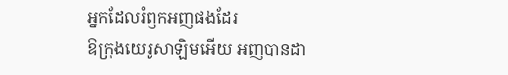អ្នកដែលរំឭកអញផងដែរ
ឱក្រុងយេរូសាឡិមអើយ អញបានដា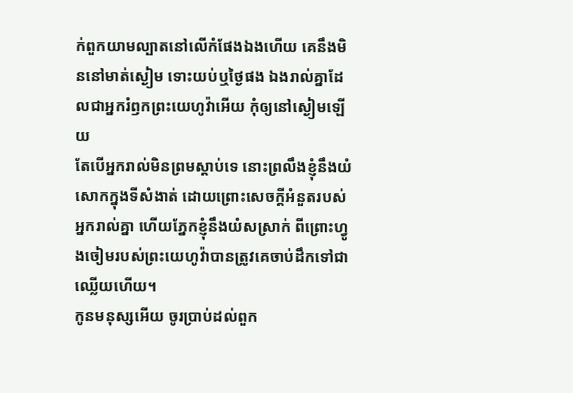ក់ពួកយាមល្បាតនៅលើកំផែងឯងហើយ គេនឹងមិននៅមាត់ស្ងៀម ទោះយប់ឬថ្ងៃផង ឯងរាល់គ្នាដែលជាអ្នករំឭកព្រះយេហូវ៉ាអើយ កុំឲ្យនៅស្ងៀមឡើយ
តែបើអ្នករាល់មិនព្រមស្តាប់ទេ នោះព្រលឹងខ្ញុំនឹងយំសោកក្នុងទីសំងាត់ ដោយព្រោះសេចក្ដីអំនួតរបស់អ្នករាល់គ្នា ហើយភ្នែកខ្ញុំនឹងយំសស្រាក់ ពីព្រោះហ្វូងចៀមរបស់ព្រះយេហូវ៉ាបានត្រូវគេចាប់ដឹកទៅជាឈ្លើយហើយ។
កូនមនុស្សអើយ ចូរប្រាប់ដល់ពួក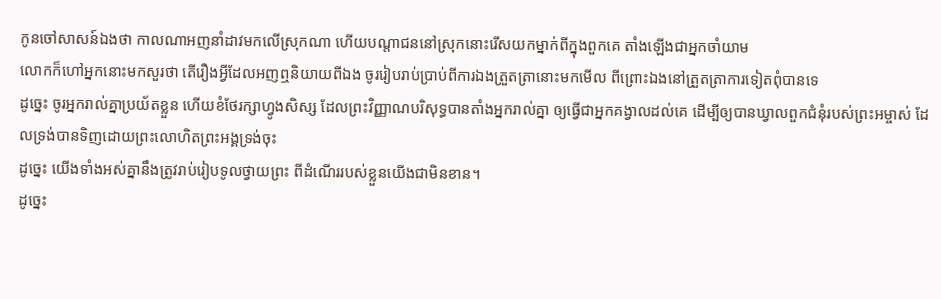កូនចៅសាសន៍ឯងថា កាលណាអញនាំដាវមកលើស្រុកណា ហើយបណ្តាជននៅស្រុកនោះរើសយកម្នាក់ពីក្នុងពួកគេ តាំងឡើងជាអ្នកចាំយាម
លោកក៏ហៅអ្នកនោះមកសួរថា តើរឿងអ្វីដែលអញឮនិយាយពីឯង ចូររៀបរាប់ប្រាប់ពីការឯងត្រួតត្រានោះមកមើល ពីព្រោះឯងនៅត្រួតត្រាការទៀតពុំបានទេ
ដូច្នេះ ចូរអ្នករាល់គ្នាប្រយ័តខ្លួន ហើយខំថែរក្សាហ្វូងសិស្ស ដែលព្រះវិញ្ញាណបរិសុទ្ធបានតាំងអ្នករាល់គ្នា ឲ្យធ្វើជាអ្នកគង្វាលដល់គេ ដើម្បីឲ្យបានឃ្វាលពួកជំនុំរបស់ព្រះអម្ចាស់ ដែលទ្រង់បានទិញដោយព្រះលោហិតព្រះអង្គទ្រង់ចុះ
ដូច្នេះ យើងទាំងអស់គ្នានឹងត្រូវរាប់រៀបទូលថ្វាយព្រះ ពីដំណើររបស់ខ្លួនយើងជាមិនខាន។
ដូច្នេះ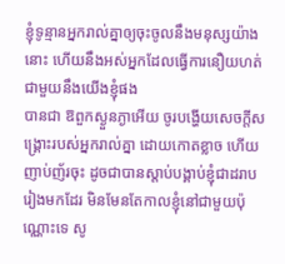ខ្ញុំទូន្មានអ្នករាល់គ្នាឲ្យចុះចូលនឹងមនុស្សយ៉ាងនោះ ហើយនឹងអស់អ្នកដែលធ្វើការនឿយហត់ជាមួយនឹងយើងខ្ញុំផង
បានជា ឱពួកស្ងួនភ្ងាអើយ ចូរបង្ហើយសេចក្ដីសង្គ្រោះរបស់អ្នករាល់គ្នា ដោយកោតខ្លាច ហើយញាប់ញ័រចុះ ដូចជាបានស្តាប់បង្គាប់ខ្ញុំជាដរាបរៀងមកដែរ មិនមែនតែកាលខ្ញុំនៅជាមួយប៉ុណ្ណោះទេ សូ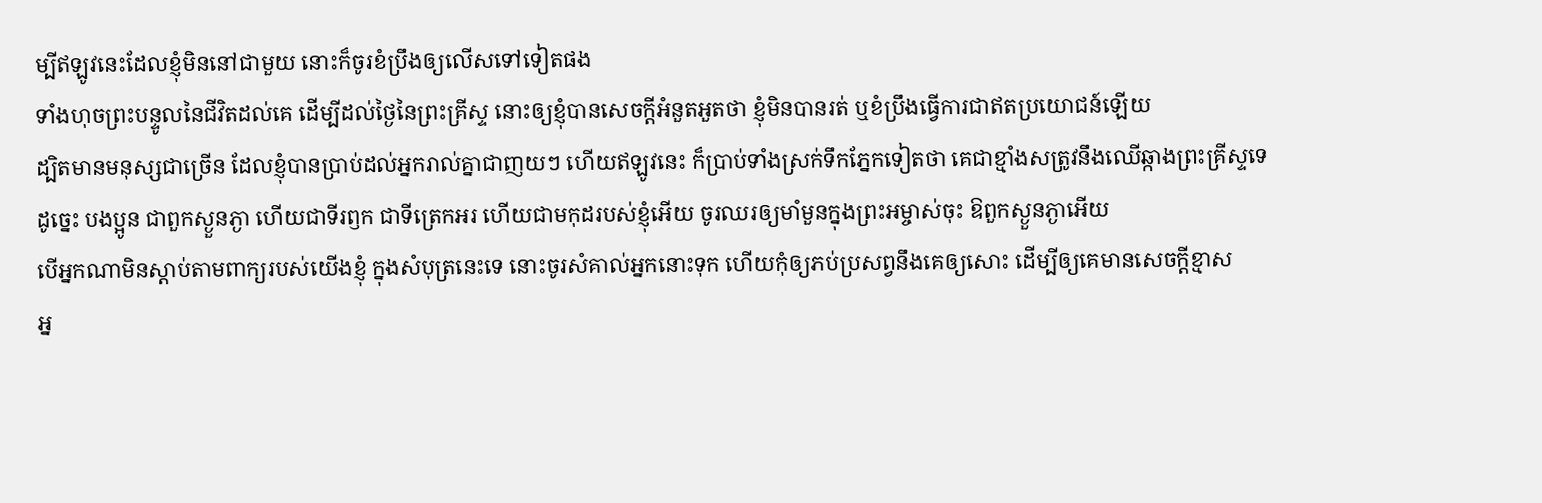ម្បីឥឡូវនេះដែលខ្ញុំមិននៅជាមួយ នោះក៏ចូរខំប្រឹងឲ្យលើសទៅទៀតផង
ទាំងហុចព្រះបន្ទូលនៃជីវិតដល់គេ ដើម្បីដល់ថ្ងៃនៃព្រះគ្រីស្ទ នោះឲ្យខ្ញុំបានសេចក្ដីអំនួតអួតថា ខ្ញុំមិនបានរត់ ឬខំប្រឹងធ្វើការជាឥតប្រយោជន៍ឡើយ
ដ្បិតមានមនុស្សជាច្រើន ដែលខ្ញុំបានប្រាប់ដល់អ្នករាល់គ្នាជាញយៗ ហើយឥឡូវនេះ ក៏ប្រាប់ទាំងស្រក់ទឹកភ្នែកទៀតថា គេជាខ្មាំងសត្រូវនឹងឈើឆ្កាងព្រះគ្រីស្ទទេ
ដូច្នេះ បងប្អូន ជាពួកស្ងួនភ្ងា ហើយជាទីរឭក ជាទីត្រេកអរ ហើយជាមកុដរបស់ខ្ញុំអើយ ចូរឈរឲ្យមាំមួនក្នុងព្រះអម្ចាស់ចុះ ឱពួកស្ងួនភ្ងាអើយ
បើអ្នកណាមិនស្តាប់តាមពាក្យរបស់យើងខ្ញុំ ក្នុងសំបុត្រនេះទេ នោះចូរសំគាល់អ្នកនោះទុក ហើយកុំឲ្យភប់ប្រសព្វនឹងគេឲ្យសោះ ដើម្បីឲ្យគេមានសេចក្ដីខ្មាស
អ្ន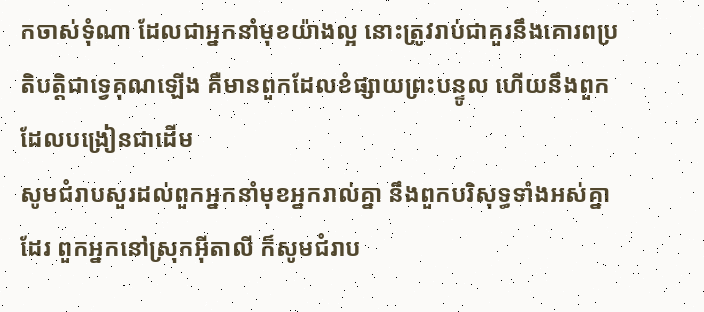កចាស់ទុំណា ដែលជាអ្នកនាំមុខយ៉ាងល្អ នោះត្រូវរាប់ជាគួរនឹងគោរពប្រតិបត្តិជាទ្វេគុណឡើង គឺមានពួកដែលខំផ្សាយព្រះបន្ទូល ហើយនឹងពួកដែលបង្រៀនជាដើម
សូមជំរាបសួរដល់ពួកអ្នកនាំមុខអ្នករាល់គ្នា នឹងពួកបរិសុទ្ធទាំងអស់គ្នាដែរ ពួកអ្នកនៅស្រុកអ៊ីតាលី ក៏សូមជំរាប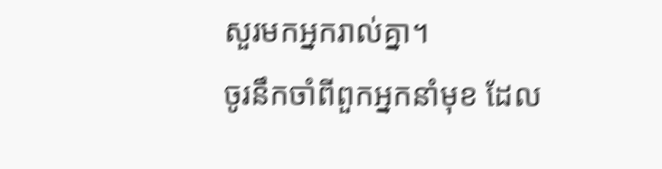សួរមកអ្នករាល់គ្នា។
ចូរនឹកចាំពីពួកអ្នកនាំមុខ ដែល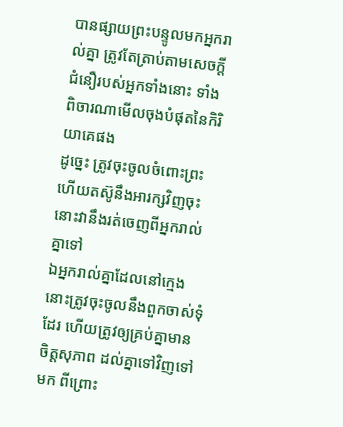បានផ្សាយព្រះបន្ទូលមកអ្នករាល់គ្នា ត្រូវតែត្រាប់តាមសេចក្ដីជំនឿរបស់អ្នកទាំងនោះ ទាំងពិចារណាមើលចុងបំផុតនៃកិរិយាគេផង
ដូច្នេះ ត្រូវចុះចូលចំពោះព្រះ ហើយតស៊ូនឹងអារក្សវិញចុះ នោះវានឹងរត់ចេញពីអ្នករាល់គ្នាទៅ
ឯអ្នករាល់គ្នាដែលនៅក្មេង នោះត្រូវចុះចូលនឹងពួកចាស់ទុំដែរ ហើយត្រូវឲ្យគ្រប់គ្នាមានចិត្តសុភាព ដល់គ្នាទៅវិញទៅមក ពីព្រោះ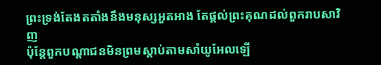ព្រះទ្រង់តែងតតាំងនឹងមនុស្សអួតអាង តែផ្តល់ព្រះគុណដល់ពួករាបសាវិញ
ប៉ុន្តែពួកបណ្តាជនមិនព្រមស្តាប់តាមសាំយូអែលឡើ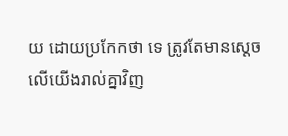យ ដោយប្រកែកថា ទេ ត្រូវតែមានស្តេចលើយើងរាល់គ្នាវិញ